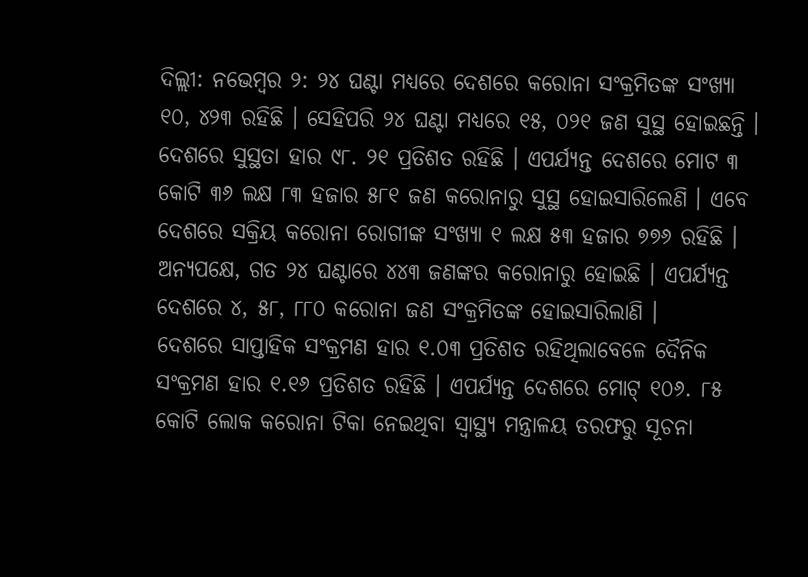ଦିଲ୍ଲୀ: ନଭେମ୍ବର ୨: ୨୪ ଘଣ୍ଟା ମଧ୍ୟରେ ଦେଶରେ କରୋନା ସଂକ୍ରମିତଙ୍କ ସଂଖ୍ୟା ୧୦, ୪୨୩ ରହିଛି । ସେହିପରି ୨୪ ଘଣ୍ଟା ମଧ୍ୟରେ ୧୫, ୦୨୧ ଜଣ ସୁସ୍ଥ ହୋଇଛନ୍ତି । ଦେଶରେ ସୁସ୍ଥତା ହାର ୯୮. ୨୧ ପ୍ରତିଶତ ରହିଛି । ଏପର୍ଯ୍ୟନ୍ତ ଦେଶରେ ମୋଟ ୩ କୋଟି ୩୬ ଲକ୍ଷ ୮୩ ହଜାର ୫୮୧ ଜଣ କରୋନାରୁ ସୁସ୍ଥ ହୋଇସାରିଲେଣି । ଏବେ ଦେଶରେ ସକ୍ରିୟ କରୋନା ରୋଗୀଙ୍କ ସଂଖ୍ୟା ୧ ଲକ୍ଷ ୫୩ ହଜାର ୭୭୬ ରହିଛି ।
ଅନ୍ୟପକ୍ଷେ, ଗତ ୨୪ ଘଣ୍ଟାରେ ୪୪୩ ଜଣଙ୍କର କରୋନାରୁ ହୋଇଛି । ଏପର୍ଯ୍ୟନ୍ତ ଦେଶରେ ୪, ୫୮, ୮୮୦ କରୋନା ଜଣ ସଂକ୍ରମିତଙ୍କ ହୋଇସାରିଲାଣି ।
ଦେଶରେ ସାପ୍ତାହିକ ସଂକ୍ରମଣ ହାର ୧.୦୩ ପ୍ରତିଶତ ରହିଥିଲାବେଳେ ଦୈନିକ ସଂକ୍ରମଣ ହାର ୧.୧୬ ପ୍ରତିଶତ ରହିଛି । ଏପର୍ଯ୍ୟନ୍ତ ଦେଶରେ ମୋଟ୍ ୧୦୬. ୮୫ କୋଟି ଲୋକ କରୋନା ଟିକା ନେଇଥିବା ସ୍ୱାସ୍ଥ୍ୟ ମନ୍ତ୍ରାଳୟ ତରଫରୁ ସୂଚନା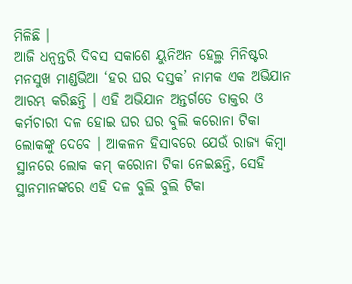ମିଳିଛି ।
ଆଜି ଧନ୍ୱନ୍ତରି ଦିବସ ସକାଶେ ୟୁନିଅନ ହେଲ୍ଥ ମିନିଷ୍ଟର ମନସୁଖ ମାଣ୍ଡଭିଆ ‘ହର ଘର ଦସ୍ତକ’ ନାମକ ଏକ ଅଭିଯାନ ଆରମ୍ଭ କରିଛନ୍ତି । ଏହି ଅଭିଯାନ ଅନ୍ତର୍ଗତେ ଡାକ୍ତର ଓ କର୍ମଚାରୀ ଦଳ ହୋଇ ଘର ଘର ବୁଲି କରୋନା ଟିକା ଲୋକଙ୍କୁ ଦେବେ । ଆକଳନ ହିସାବରେ ଯେଉଁ ରାଜ୍ୟ କିମ୍ବା ସ୍ଥାନରେ ଲୋକ କମ୍ କରୋନା ଟିକା ନେଇଛନ୍ତି, ସେହି ସ୍ଥାନମାନଙ୍କରେ ଏହି ଦଳ ବୁଲି ବୁଲି ଟିକା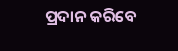ପ୍ରଦାନ କରିବେ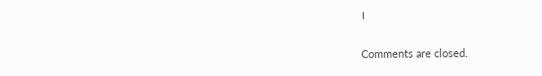।

Comments are closed.